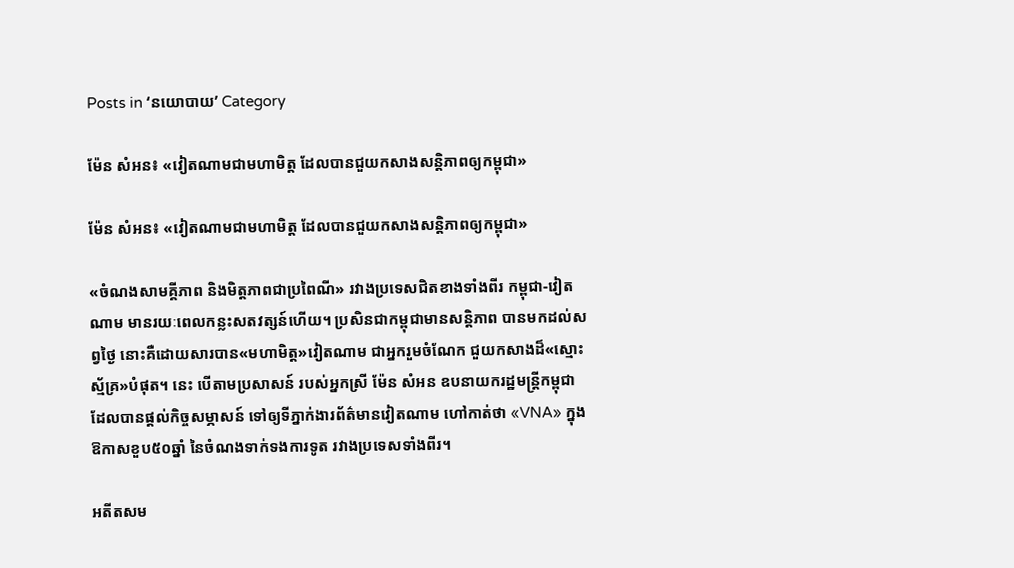Posts in ‘នយោបាយ’ Category

ម៉ែន សំអន៖ «វៀតណាមជាមហាមិត្ត ដែលបានជួយកសាងសន្តិភាពឲ្យកម្ពុជា»

ម៉ែន សំអន៖ «វៀតណាមជាមហាមិត្ត ដែលបានជួយកសាងសន្តិភាពឲ្យកម្ពុជា»

«ចំណងសាមគ្គីភាព និងមិត្តភាពជាប្រពៃណី» រវាងប្រទេសជិតខាងទាំងពីរ កម្ពុជា-វៀតណាម មានរយៈពេលកន្លះសតវត្សន៍ហើយ។ ប្រសិនជាកម្ពុជាមានសន្តិភាព បានមកដល់សព្វថ្ងៃ នោះគឺដោយសារបាន«មហាមិត្ត»វៀតណាម ជាអ្នករួមចំណែក ជួយកសាងដ៏«ស្មោះស្ម័គ្រ»បំផុត។ នេះ បើតាមប្រសាសន៍ របស់អ្នកស្រី ម៉ែន សំអន ឧបនាយករដ្ឋមន្ត្រីកម្ពុជា ដែលបានផ្ដល់កិច្ចសម្ភាសន៍ ទៅឲ្យទីភ្នាក់ងារព័ត៌មានវៀតណាម ហៅកាត់ថា «VNA» ក្នុងឱកាសខួប៥០ឆ្នាំ នៃចំណងទាក់ទងការទូត រវាងប្រទេសទាំងពីរ។

អតីតសម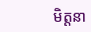មិត្តនា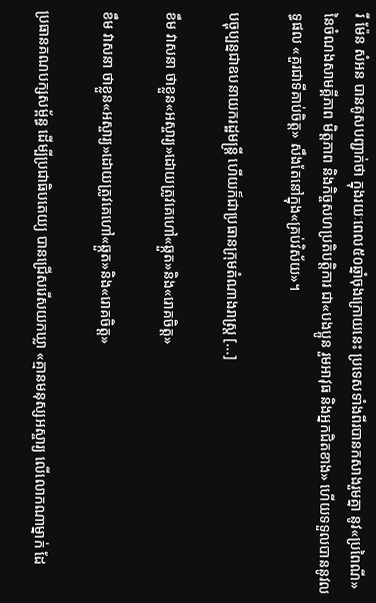រី ម៉ែន សំអន បានគូសបញ្ជាក់ថា ក្នុងរយៈពេល៥០ឆ្នាំចុងក្រោយនេះ ប្រទេសទាំងពីរបានកសាងរួមគ្នា នូវ«ប្រពៃណី» នៃចំណងសាមគ្គីភាព មិត្តភាព និងកិច្ចសហប្រតិបត្តិការ ជា«បងប្អូន រួមអាវុធ និងអ្នកជិតខាង» ហើយទទួលបាននូវលទ្ធផល «គួរជាទីគាប់ចិត្ត» សឹងតែនៅក្នុង«គ្រប់វិស័យ»។

បច្ចុប្បន្នជាឧបនាយករដ្ឋមន្ត្រី ហើយក៏ជាប្រធានក្រុមតំណាងរាស្ត្រ [...]

ខឹម វាសនា ថាខ្លួន«អស្ចារ្យ»ដោយត្រូវគេហៅ«ឆ្កួត»និង«រោគចិត្ត»

ខឹម វាសនា ថាខ្លួន«អស្ចារ្យ»ដោយត្រូវគេហៅ«ឆ្កួត»និង«រោគចិត្ត»

ប្រធានគណបក្សសម្ព័ន្ធ ដើម្បីប្រជាធិបតេយ្យ បានជ្រើសរើសយកឃ្លា «គ្មានមនុស្សអស្ចារ្យ លើលោកណាម្នាក់ ដែ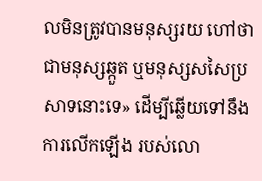លមិនត្រូវបានមនុស្សរយ ហៅថាជាមនុស្សឆ្កួត ឬមនុស្សសសៃប្រសាទនោះទេ» ដើម្បីឆ្លើយទៅនឹងការលើកឡើង របស់លោ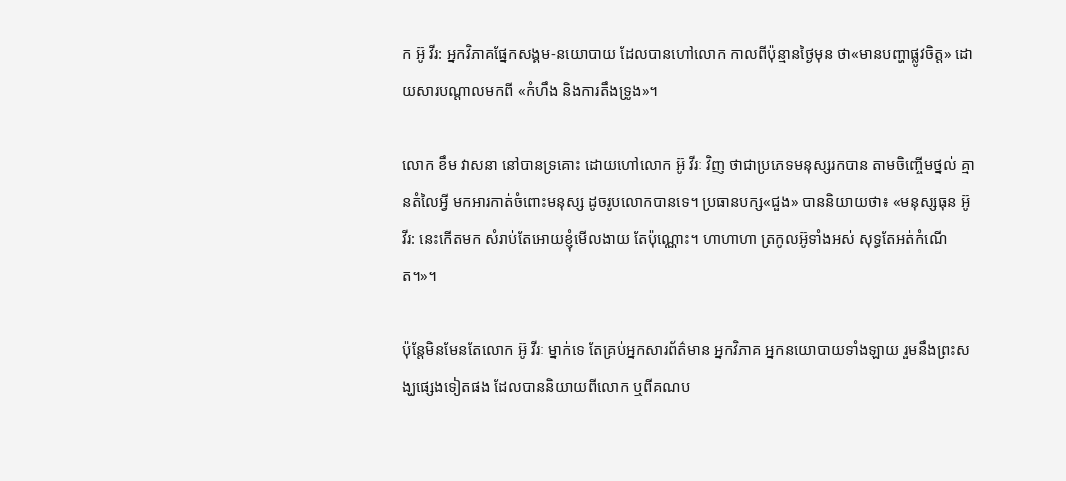ក អ៊ូ វីរ: អ្នកវិភាគផ្នែកសង្គម-នយោបាយ ដែលបានហៅលោក កាលពីប៉ុន្មានថ្ងៃមុន ថា«មានបញ្ហាផ្លូវចិត្ត» ដោយសារបណ្ដាលមកពី «កំហឹង និងការតឹងទ្រូង»។

លោក ខឹម វាសនា នៅបានទ្រគោះ ដោយហៅលោក អ៊ូ វីរៈ វិញ ថាជាប្រភេទមនុស្សរកបាន តាមចិញ្ចើមថ្នល់ គ្មានតំលៃអ្វី មកអារកាត់ចំពោះមនុស្ស ដូចរូបលោកបានទេ។ ប្រធានបក្ស«ជួង» បាននិយាយថា៖ «មនុស្សធុន អ៊ូ វីរ: នេះកើតមក សំរាប់តែអោយខ្ញុំមើលងាយ តែប៉ុណ្ណោះ។ ហាហាហា ត្រកូលអ៊ូទាំងអស់ សុទ្ធតែអត់កំណើត។»។

ប៉ុន្តែមិនមែនតែលោក អ៊ូ វីរៈ ម្នាក់ទេ តែគ្រប់អ្នកសារព័ត៌មាន អ្នកវិភាគ អ្នកនយោបាយទាំងឡាយ រួមនឹងព្រះសង្ឃផ្សេងទៀតផង ដែលបាននិយាយពីលោក ឬពីគណប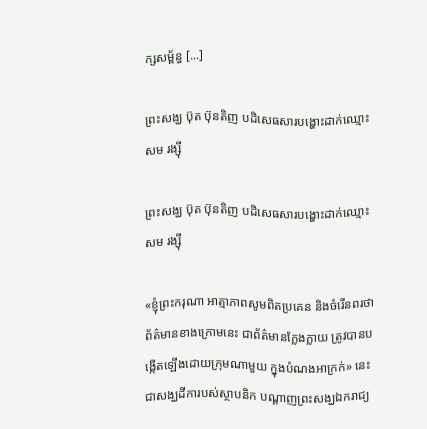ក្សសម្ព័ន្ធ [...]

ព្រះសង្ឃ ប៊ុត ប៊ុនតិញ បដិសេធសារបង្ហោះដាក់ឈ្មោះ សម រង្ស៊ី

ព្រះសង្ឃ ប៊ុត ប៊ុនតិញ បដិសេធសារបង្ហោះដាក់ឈ្មោះ សម រង្ស៊ី

«ខ្ញុំព្រះករុណា អាត្មាភាពសូមពិតប្រគេន និងចំរើនពរថា ព័ត៌មានខាងក្រោមនេះ ជាព័ត៌មានក្លែងក្លាយ ត្រូវបានបង្កើតឡើងដោយក្រុមណាមួយ ក្នុងបំណងអាក្រក់» នេះ ជាសង្ឃដីការបស់ស្ថាបនិក បណ្ដាញព្រះសង្ឃឯករាជ្យ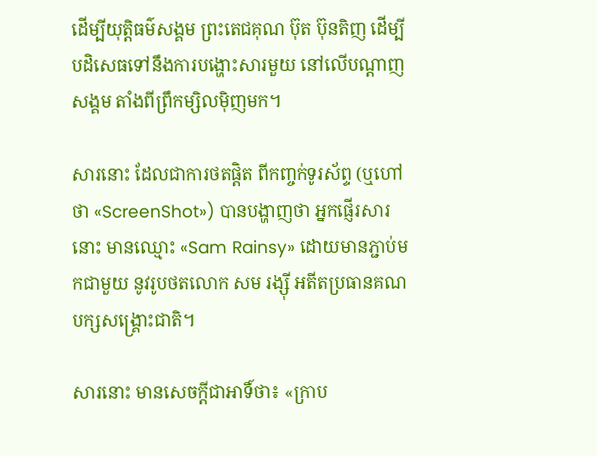ដើម្បីយុត្តិធម៌សង្គម ព្រះតេជគុណ ប៊ុត ប៊ុនតិញ ដើម្បីបដិសេធទៅនឹងការបង្ហោះសារមួយ នៅលើបណ្ដាញសង្គម តាំងពីព្រឹកម្សិលម៉ិញមក។

សារនោះ ដែលជាការថតផ្តិត ពីកញ្ចក់ទូរស័ព្ទ (ឬហៅថា «ScreenShot») បានបង្ហាញថា អ្នកផ្ញើរសារនោះ មានឈ្មោះ «Sam Rainsy» ដោយមានភ្ជាប់មកជាមួយ នូវរូបថតលោក សម រង្ស៊ី អតីតប្រធានគណបក្សសង្គ្រោះជាតិ។

សារនោះ មានសេចក្ដីជាអាទិ៍ថា៖ «ក្រាប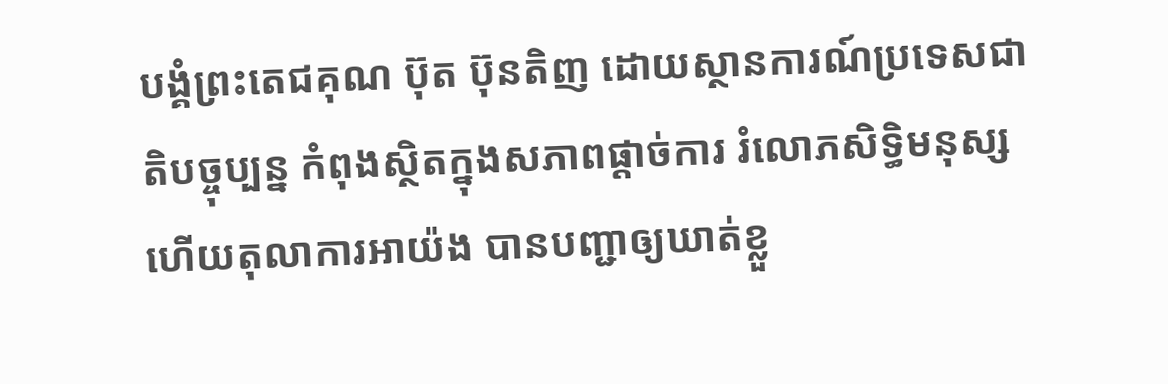បង្គំព្រះតេជគុណ ប៊ុត ប៊ុនតិញ ដោយស្ថានការណ៍ប្រទេសជាតិបច្ចុប្បន្ន កំពុងស្ថិតក្នុងសភាពផ្ដាច់ការ រំលោភសិទ្ធិមនុស្ស ហើយតុលាការអាយ៉ង បានបញ្ជាឲ្យឃាត់ខ្លួ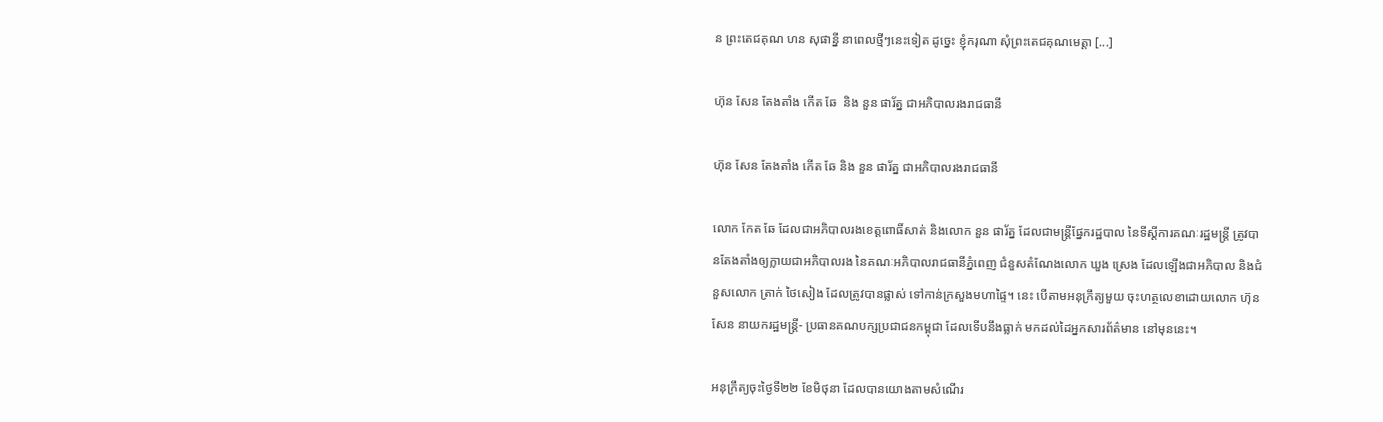ន ព្រះតេជគុណ ហន សុផាន្នី នាពេលថ្មីៗនេះទៀត ដូច្នេះ ខ្ញុំករុណា សុំព្រះតេជគុណមេត្តា [...]

ហ៊ុន សែន តែងតាំង កើត ឆែ  និង នួន ផារ័ត្ន ជាអភិបាលរងរាជធានី

ហ៊ុន សែន តែងតាំង កើត ឆែ និង នួន ផារ័ត្ន ជាអភិបាលរងរាជធានី

លោក កែត ឆែ ដែលជាអភិបាលរងខេត្តពោធិ៍សាត់ និងលោក នួន ផារ័ត្ន ដែលជាមន្ត្រីផ្នែករដ្ឋបាល នៃទីស្ដីការគណៈរដ្ឋមន្ត្រី ត្រូវបានតែងតាំងឲ្យក្លាយជាអភិបាលរង នៃគណៈអភិបាលរាជធានីភ្នំពេញ ជំនួសតំណែងលោក ឃួង ស្រេង ដែលឡើងជាអភិបាល និងជំនួសលោក ត្រាក់ ថៃសៀង ដែលត្រូវបានផ្លាស់ ទៅកាន់ក្រសួងមហាផ្ទៃ។ នេះ បើតាមអនុក្រឹត្យមួយ ចុះហត្ថលេខាដោយលោក ហ៊ុន សែន នាយករដ្ឋមន្ត្រី- ប្រធានគណបក្សប្រជាជនកម្ពុជា ដែលទើបនឹងធ្លាក់ មកដល់ដៃអ្នកសារព័ត៌មាន នៅមុននេះ។

អនុក្រឹត្យចុះថ្ងៃទី២២ ខែមិថុនា ដែលបានយោងតាមសំណើរ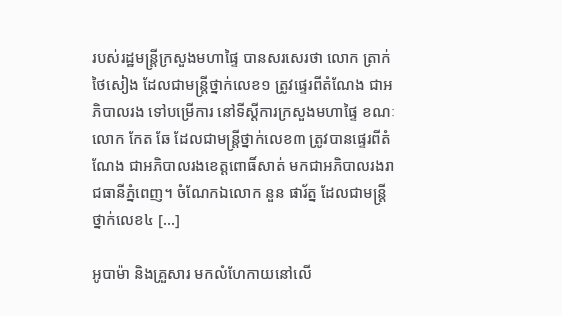របស់រដ្ឋមន្ត្រីក្រសួងមហាផ្ទៃ បានសរសេរថា លោក ត្រាក់ ថៃសៀង ដែលជាមន្ត្រីថ្នាក់លេខ១ ត្រូវផ្ទេរពីតំណែង ជាអភិបាលរង ទៅបម្រើការ នៅទីស្ដីការក្រសួងមហាផ្ទៃ ខណៈលោក កែត ឆែ ដែលជាមន្ត្រីថ្នាក់លេខ៣ ត្រូវបានផ្ទេរពីតំណែង ជាអភិបាលរងខេត្តពោធិ៍សាត់ មកជាអភិបាលរងរាជធានីភ្នំពេញ។ ចំណែកឯលោក នួន ផារ័ត្ន ដែលជាមន្ត្រីថ្នាក់លេខ៤ [...]

អូបាម៉ា និងគ្រួសារ មកលំហែកាយនៅលើ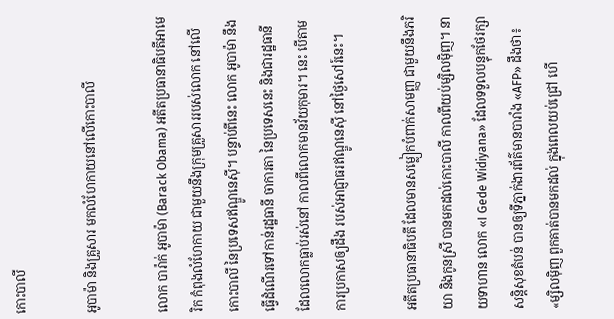កោះបាលី

អូបាម៉ា និងគ្រួសារ មកលំហែកាយនៅលើកោះបាលី

លោក បារ៉ាក់ អូបាម៉ា (Barack Obama) អតីតប្រធានាធិបតីអាមេរិក កំពុងលំហែកាយ ជាមួយនឹងក្រុមគ្រួសាររបស់លោក នៅលើកោះបាលី នៃប្រទេសឥណ្ឌូនេស៊ី។ បន្ទាប់ពីនេះ លោក អូបាម៉ា នឹងធ្វើដំណើរទៅកាន់រដ្ឋធានី ចាការតា នៃប្រទេសនេះ និងជារដ្ឋធានី ដែលលោកធ្លាប់រស់នៅ កាលពីលោកមានវ័យកុមារ។ នេះ បើតាមការប្រកាសឲ្យដឹង របស់អាជ្ញាធរឥណ្ឌូនេស៊ី នៅថ្ងៃសៅរ៍នេះ។

អតីតប្រធានាធិបតី ដែលមានសម្លៀកបំពាក់សាមញ្ញ ជាមួយនឹងភរិយា និងកូនស្រី បានមកដល់កោះបាលី កាលពីយប់ម្សិលម៉ិញ។ នាយទាហាន លោក «I Gede Widiyana» ដែលទទួលបន្ទុកថែរក្សាសន្តិសុខតំបន់ បានឲ្យទីភ្នាក់ងារព័ត៌មានបារាំង «AFP» ដឹងថា៖ «ម្សិលម៉ិញ ពួកគាត់បានមកដល់ ក្នុងពេលយប់ជ្រៅ ហើ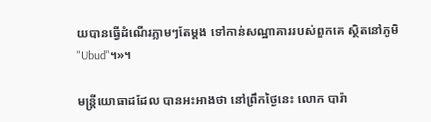យបានធ្វើដំណើរភ្លាមៗតែម្ដង ទៅកាន់សណ្ឋាគាររបស់ពួកគេ ស្ថិតនៅភូមិ "Ubud"។»។

មន្ត្រីយោធាដដែល បានអះអាងថា នៅព្រឹកថ្ងៃនេះ លោក បារ៉ា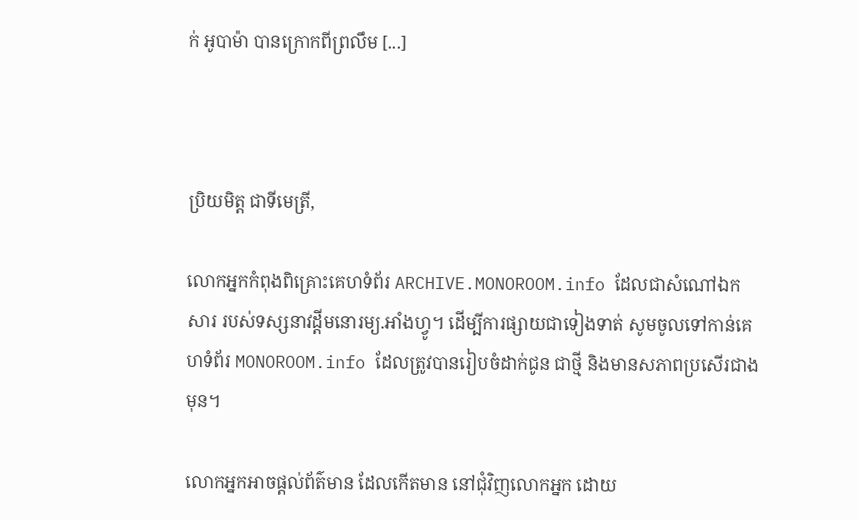ក់ អូបាម៉ា បានក្រោកពីព្រលឹម [...]



ប្រិយមិត្ត ជាទីមេត្រី,

លោកអ្នកកំពុងពិគ្រោះគេហទំព័រ ARCHIVE.MONOROOM.info ដែលជាសំណៅឯកសារ របស់ទស្សនាវដ្ដីមនោរម្យ.អាំងហ្វូ។ ដើម្បីការផ្សាយជាទៀងទាត់ សូមចូលទៅកាន់គេហទំព័រ MONOROOM.info ដែលត្រូវបានរៀបចំដាក់ជូន ជាថ្មី និងមានសភាពប្រសើរជាងមុន។

លោកអ្នកអាចផ្ដល់ព័ត៌មាន ដែលកើតមាន នៅជុំវិញលោកអ្នក ដោយ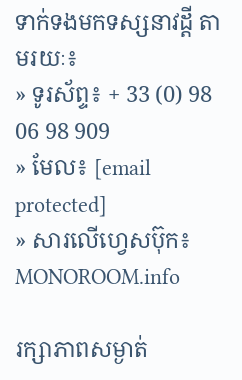ទាក់ទងមកទស្សនាវដ្ដី តាមរយៈ៖
» ទូរស័ព្ទ៖ + 33 (0) 98 06 98 909
» មែល៖ [email protected]
» សារលើហ្វេសប៊ុក៖ MONOROOM.info

រក្សាភាពសម្ងាត់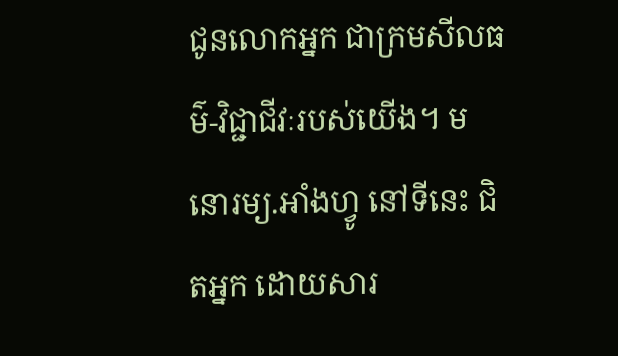ជូនលោកអ្នក ជាក្រមសីលធម៌-វិជ្ជាជីវៈរបស់យើង។ មនោរម្យ.អាំងហ្វូ នៅទីនេះ ជិតអ្នក ដោយសារ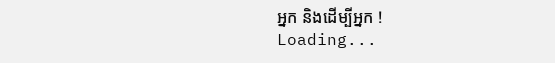អ្នក និងដើម្បីអ្នក !
Loading...